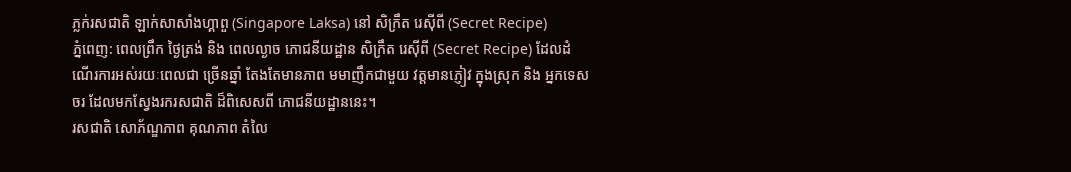ភ្លក់រសជាតិ ឡាក់សាសាំងហ្គាពួ (Singapore Laksa) នៅ សិក្រឹត រេស៊ីពី (Secret Recipe)
ភ្នំពេញ: ពេលព្រឹក ថ្ងៃត្រង់ និង ពេលល្ងាច ភោជនីយដ្ឋាន សិក្រឹត រេស៊ីពី (Secret Recipe) ដែលដំណើរការអស់រយៈពេលជា ច្រើនឆ្នាំ តែងតែមានភាព មមាញឹកជាមួយ វត្តមានភ្ញៀវ ក្នុងស្រុក និង អ្នកទេសចរ ដែលមកស្វែងរករសជាតិ ដ៏ពិសេសពី ភោជនីយដ្ឋាននេះ។
រសជាតិ សោភ័ណ្ឌភាព គុណភាព តំលៃ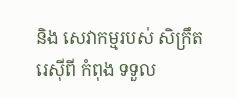និង សេវាកម្មរបស់ សិក្រឹត រេស៊ីពី កំពុង ទទួល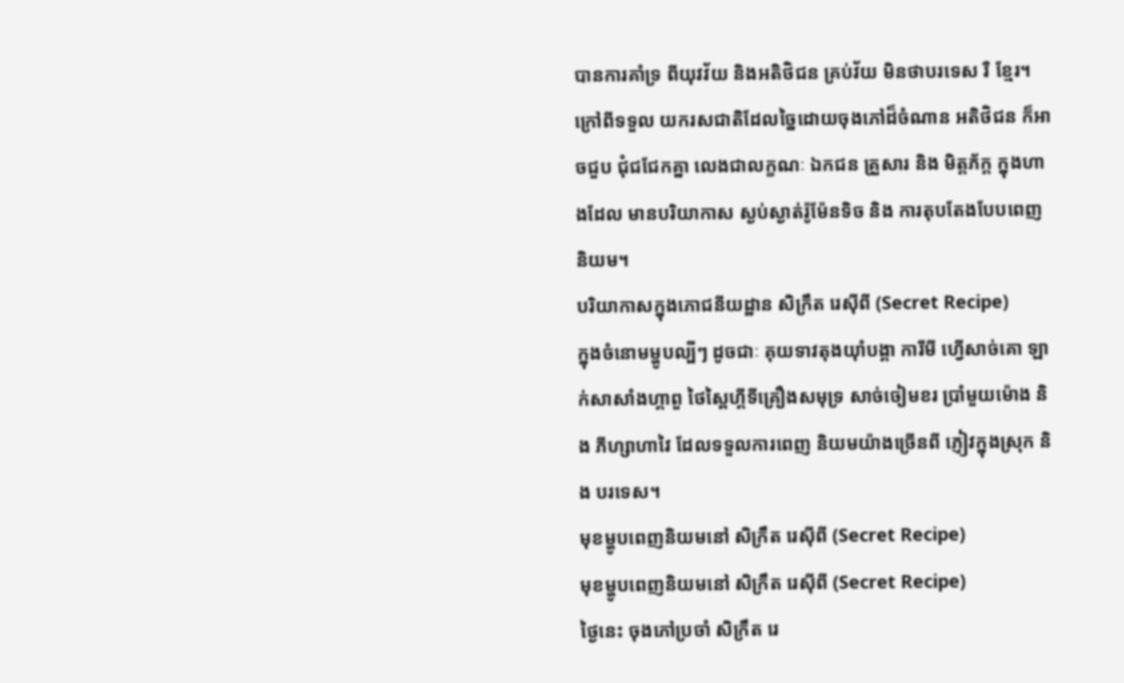បានការគាំទ្រ ពីយុវវ័យ និងអតិថិជន គ្រប់វ័យ មិនថាបរទេស រឺ ខ្មែរ។
ក្រៅពីទទួល យករសជាតិដែលច្នៃដោយចុងភៅដ៏ចំណាន អតិថិជន ក៏អាចជួប ជុំជជែកគ្នា លេងជាលក្ខណៈ ឯកជន គ្រួសារ និង មិត្តភ័ក្ត ក្នុងហាងដែល មានបរិយាកាស ស្ងប់ស្ងាត់រ៉ូម៉ែនទិច និង ការតុបតែងបែបពេញនិយម។
បរិយាកាសក្នុងភោជនីយដ្ឋាន សិក្រឹត រេស៊ីពី (Secret Recipe)
ក្នុងចំនោមម្ហូបល្បីៗ ដូចជាៈ គុយទាវតុងយ៉ាំបង្គា ការីមី ហ្វើសាច់គោ ឡាក់សាសាំងហ្គាពួ ថៃស្ពៃហ្គីទីគ្រឿងសមុទ្រ សាច់ចៀមខរ ប្រាំមួយម៉ោង និង ភីហ្សាហាវៃ ដែលទទួលការពេញ និយមយ៉ាងច្រើនពី ភ្ញៀវក្នុងស្រុក និង បរទេស។
មុខម្ហូបពេញនិយមនៅ សិក្រឹត រេស៊ីពី (Secret Recipe)
មុខម្ហូបពេញនិយមនៅ សិក្រឹត រេស៊ីពី (Secret Recipe)
ថ្ងៃនេះ ចុងភៅប្រចាំ សិក្រឹត រេ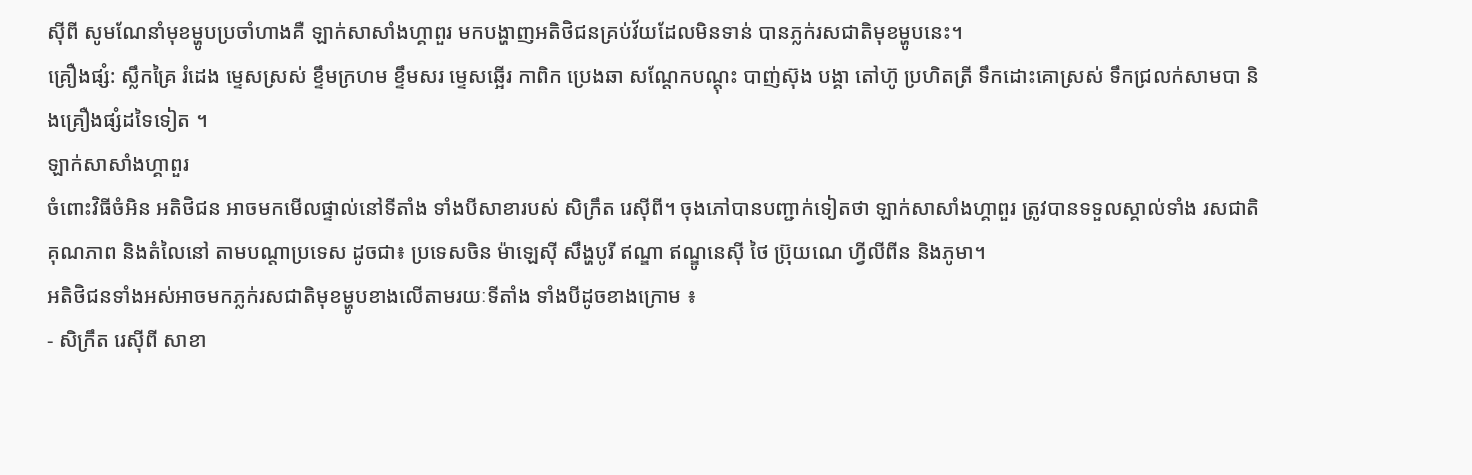ស៊ីពី សូមណែនាំមុខម្ហូបប្រចាំហាងគឺ ឡាក់សាសាំងហ្គាពួរ មកបង្ហាញអតិថិជនគ្រប់វ័យដែលមិនទាន់ បានភ្លក់រសជាតិមុខម្ហូបនេះ។
គ្រឿងផ្សំ: ស្លឹកគ្រៃ រំដេង ម្ទេសស្រស់ ខ្ទឹមក្រហម ខ្ទឹមសរ ម្ទេសឆ្អើរ កាពិក ប្រេងឆា សណ្ដែកបណ្តុះ បាញ់ស៊ុង បង្គា តៅហ៊ូ ប្រហិតត្រី ទឹកដោះគោស្រស់ ទឹកជ្រលក់សាមបា និងគ្រឿងផ្សំដទៃទៀត ។
ឡាក់សាសាំងហ្គាពួរ
ចំពោះវិធីចំអិន អតិថិជន អាចមកមើលផ្ទាល់នៅទីតាំង ទាំងបីសាខារបស់ សិក្រឹត រេស៊ីពី។ ចុងភៅបានបញ្ជាក់ទៀតថា ឡាក់សាសាំងហ្គាពួរ ត្រូវបានទទួលស្គាល់ទាំង រសជាតិ គុណភាព និងតំលៃនៅ តាមបណ្តាប្រទេស ដូចជា៖ ប្រទេសចិន ម៉ាឡេស៊ី សឹង្ហបូរី ឥណ្ឌា ឥណ្ឌូនេស៊ី ថៃ ប្រ៊ុយណេ ហ្វីលីពីន និងភូមា។
អតិថិជនទាំងអស់អាចមកភ្លក់រសជាតិមុខម្ហូបខាងលើតាមរយៈទីតាំង ទាំងបីដូចខាងក្រោម ៖
- សិក្រឹត រេស៊ីពី សាខា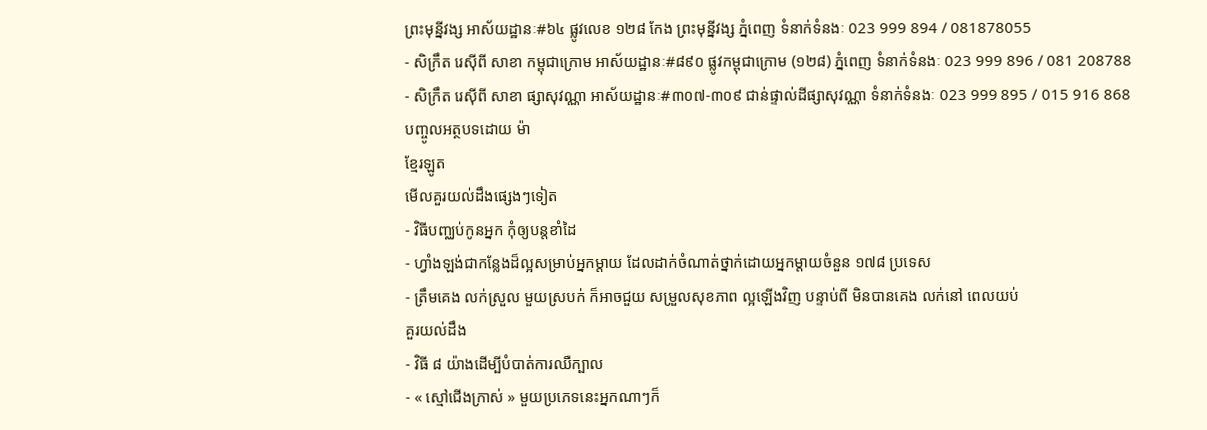ព្រះមុន្នីវង្ស អាស័យដ្ឋានៈ#៦៤ ផ្លូវលេខ ១២៨ កែង ព្រះមុន្នីវង្ស ភ្នំពេញ ទំនាក់ទំនងៈ 023 999 894 / 081878055
- សិក្រឹត រេស៊ីពី សាខា កម្ពុជាក្រោម អាស័យដ្ឋានៈ#៨៩០ ផ្លូវកម្ពុជាក្រោម (១២៨) ភ្នំពេញ ទំនាក់ទំនងៈ 023 999 896 / 081 208788
- សិក្រឹត រេស៊ីពី សាខា ផ្សាសុវណ្ណា អាស័យដ្ឋានៈ#៣០៧-៣០៩ ជាន់ផ្ទាល់ដីផ្សាសុវណ្ណា ទំនាក់ទំនងៈ 023 999 895 / 015 916 868
បញ្ចូលអត្ថបទដោយ ម៉ា
ខ្មែរឡូត
មើលគួរយល់ដឹងផ្សេងៗទៀត
- វិធីបញ្ឈប់កូនអ្នក កុំឲ្យបន្តខាំដៃ
- ហ្វាំងឡង់ជាកន្លែងដ៏ល្អសម្រាប់អ្នកម្តាយ ដែលដាក់ចំណាត់ថ្នាក់ដោយអ្នកម្តាយចំនួន ១៧៨ ប្រទេស
- ត្រឹមគេង លក់ស្រួល មួយស្របក់ ក៏អាចជួយ សម្រួលសុខភាព ល្អឡើងវិញ បន្ទាប់ពី មិនបានគេង លក់នៅ ពេលយប់
គួរយល់ដឹង
- វិធី ៨ យ៉ាងដើម្បីបំបាត់ការឈឺក្បាល
- « ស្មៅជើងក្រាស់ » មួយប្រភេទនេះអ្នកណាៗក៏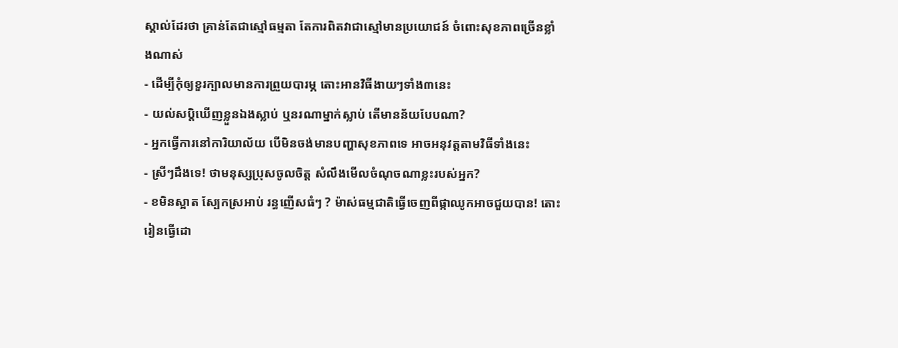ស្គាល់ដែរថា គ្រាន់តែជាស្មៅធម្មតា តែការពិតវាជាស្មៅមានប្រយោជន៍ ចំពោះសុខភាពច្រើនខ្លាំងណាស់
- ដើម្បីកុំឲ្យខួរក្បាលមានការព្រួយបារម្ភ តោះអានវិធីងាយៗទាំង៣នេះ
- យល់សប្តិឃើញខ្លួនឯងស្លាប់ ឬនរណាម្នាក់ស្លាប់ តើមានន័យបែបណា?
- អ្នកធ្វើការនៅការិយាល័យ បើមិនចង់មានបញ្ហាសុខភាពទេ អាចអនុវត្តតាមវិធីទាំងនេះ
- ស្រីៗដឹងទេ! ថាមនុស្សប្រុសចូលចិត្ត សំលឹងមើលចំណុចណាខ្លះរបស់អ្នក?
- ខមិនស្អាត ស្បែកស្រអាប់ រន្ធញើសធំៗ ? ម៉ាស់ធម្មជាតិធ្វើចេញពីផ្កាឈូកអាចជួយបាន! តោះរៀនធ្វើដោ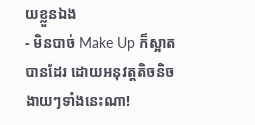យខ្លួនឯង
- មិនបាច់ Make Up ក៏ស្អាតបានដែរ ដោយអនុវត្តតិចនិចងាយៗទាំងនេះណា!